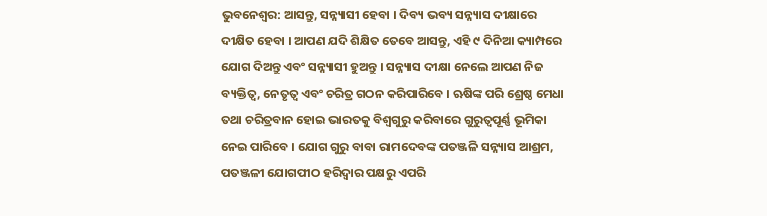ଭୁବନେଶ୍ୱର: ଆସନ୍ତୁ, ସନ୍ନ୍ୟାସୀ ହେବା । ଦିବ୍ୟ ଭବ୍ୟ ସନ୍ନ୍ୟାସ ଦୀକ୍ଷାରେ ଦୀକ୍ଷିତ ହେବା । ଆପଣ ଯଦି ଶିକ୍ଷିତ ତେବେ ଆସନ୍ତୁ, ଏହି ୯ ଦିନିଆ କ୍ୟାମ୍ପରେ ଯୋଗ ଦିଅନ୍ତୁ ଏବଂ ସନ୍ନ୍ୟାସୀ ହୁଅନ୍ତୁ । ସନ୍ନ୍ୟାସ ଦୀକ୍ଷା ନେଲେ ଆପଣ ନିଜ ବ୍ୟକ୍ତିତ୍ୱ, ନେତୃତ୍ୱ ଏବଂ ଚରିତ୍ର ଗଠନ କରିପାରିବେ । ଋଷିଙ୍କ ପରି ଶ୍ରେଷ୍ଠ ମେଧା ତଥା ଚରିତ୍ରବାନ ହୋଇ ଭାରତକୁ ବିଶ୍ୱଗୁରୁ କରିବାରେ ଗୁରୁତ୍ୱପୂର୍ଣ୍ଣ ଭୂମିକା ନେଇ ପାରିବେ । ଯୋଗ ଗୁରୁ ବାବା ରାମଦେବଙ୍କ ପତଞ୍ଜଳି ସନ୍ନ୍ୟାସ ଆଶ୍ରମ, ପତଞ୍ଜଳୀ ଯୋଗପୀଠ ହରିଦ୍ୱାର ପକ୍ଷରୁ ଏପରି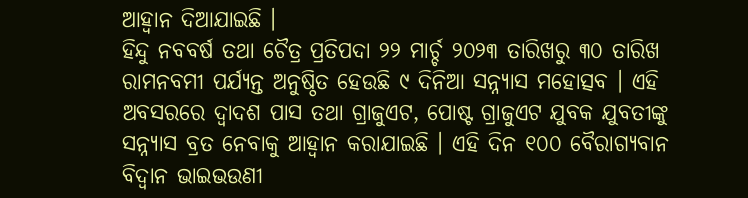ଆହ୍ୱାନ ଦିଆଯାଇଛି ।
ହିନ୍ଦୁ ନବବର୍ଷ ତଥା ଚୈତ୍ର ପ୍ରତିପଦା ୨୨ ମାର୍ଚ୍ଚ ୨୦୨୩ ତାରିଖରୁ ୩୦ ତାରିଖ ରାମନବମୀ ପର୍ଯ୍ୟନ୍ତ ଅନୁଷ୍ଠିତ ହେଉଛି ୯ ଦିନିଆ ସନ୍ନ୍ୟାସ ମହୋତ୍ସବ । ଏହି ଅବସରରେ ଦ୍ୱାଦଶ ପାସ ତଥା ଗ୍ରାଜୁଏଟ, ପୋଷ୍ଟ ଗ୍ରାଜୁଏଟ ଯୁବକ ଯୁବତୀଙ୍କୁ ସନ୍ନ୍ୟାସ ବ୍ରତ ନେବାକୁ ଆହ୍ୱାନ କରାଯାଇଛି । ଏହି ଦିନ ୧୦୦ ବୈରାଗ୍ୟବାନ ବିଦ୍ୱାନ ଭାଇଭଉଣୀ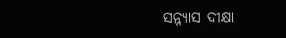ସନ୍ନ୍ୟାସ ଦୀକ୍ଷା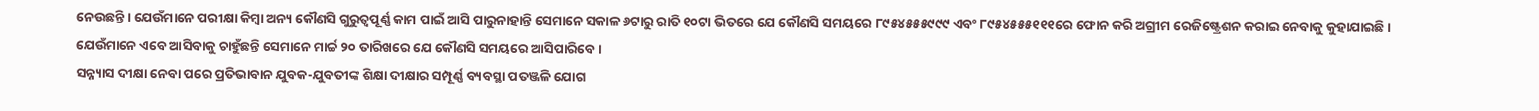ନେଉଛନ୍ତି । ଯେଉଁମାନେ ପରୀକ୍ଷା କିମ୍ବା ଅନ୍ୟ କୌଣସି ଗୁରୁତ୍ୱପୂର୍ଣ୍ଣ କାମ ପାଇଁ ଆସି ପାରୁନାହାନ୍ତି ସେମାନେ ସକାଳ ୬ଟାରୁ ରାତି ୧୦ଟା ଭିତରେ ଯେ କୌଣସି ସମୟରେ ୮୯୫୪୫୫୫୯୯୯ ଏବଂ ୮୯୫୪୫୫୫୧୧୧ରେ ଫୋନ କରି ଅଗ୍ରୀମ ରେଜିଷ୍ଟ୍ରେଶନ କରାଇ ନେବାକୁ କୁହାଯାଇଛି । ଯେଉଁମାନେ ଏବେ ଆସିବାକୁ ଚାହୁଁଛନ୍ତି ସେମାନେ ମାର୍ଚ୍ଚ ୨୦ ତାରିଖରେ ଯେ କୌଣସି ସମୟରେ ଆସିପାରିବେ ।
ସନ୍ନ୍ୟାସ ଦୀକ୍ଷା ନେବା ପରେ ପ୍ରତିଭାବାନ ଯୁବକ-ଯୁବତୀଙ୍କ ଶିକ୍ଷା ଦୀକ୍ଷାର ସମ୍ପୂର୍ଣ୍ଣ ବ୍ୟବସ୍ଥା ପତଞ୍ଜଳି ଯୋଗ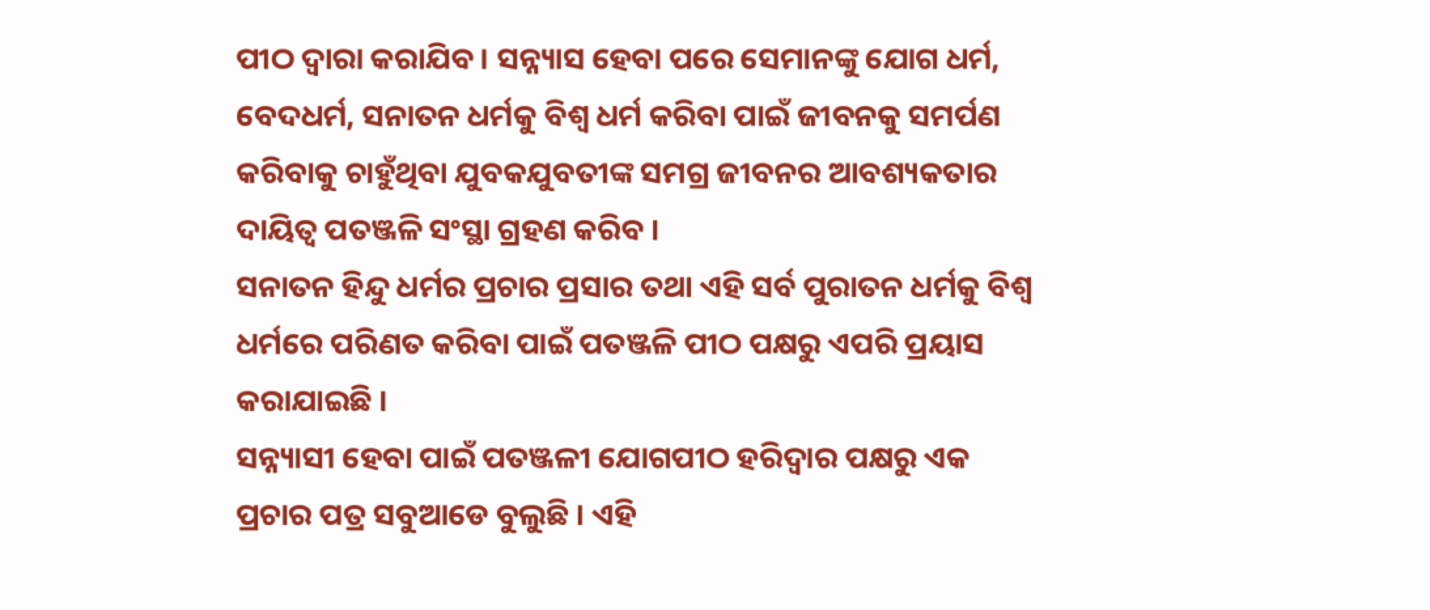ପୀଠ ଦ୍ୱାରା କରାଯିବ । ସନ୍ନ୍ୟାସ ହେବା ପରେ ସେମାନଙ୍କୁ ଯୋଗ ଧର୍ମ, ବେଦଧର୍ମ, ସନାତନ ଧର୍ମକୁ ବିଶ୍ୱ ଧର୍ମ କରିବା ପାଇଁ ଜୀବନକୁ ସମର୍ପଣ କରିବାକୁ ଚାହୁଁଥିବା ଯୁବକଯୁବତୀଙ୍କ ସମଗ୍ର ଜୀବନର ଆବଶ୍ୟକତାର ଦାୟିତ୍ୱ ପତଞ୍ଜଳି ସଂସ୍ଥା ଗ୍ରହଣ କରିବ ।
ସନାତନ ହିନ୍ଦୁ ଧର୍ମର ପ୍ରଚାର ପ୍ରସାର ତଥା ଏହି ସର୍ବ ପୁରାତନ ଧର୍ମକୁ ବିଶ୍ୱ ଧର୍ମରେ ପରିଣତ କରିବା ପାଇଁ ପତଞ୍ଜଳି ପୀଠ ପକ୍ଷରୁ ଏପରି ପ୍ରୟାସ କରାଯାଇଛି ।
ସନ୍ନ୍ୟାସୀ ହେବା ପାଇଁ ପତଞ୍ଜଳୀ ଯୋଗପୀଠ ହରିଦ୍ୱାର ପକ୍ଷରୁ ଏକ ପ୍ରଚାର ପତ୍ର ସବୁଆଡେ ବୁଲୁଛି । ଏହି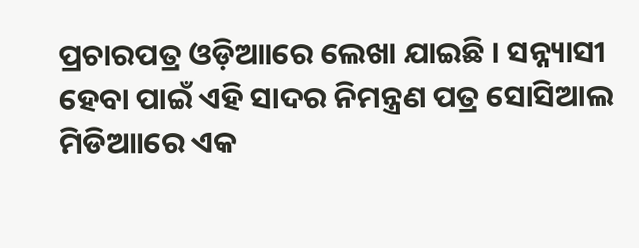ପ୍ରଚାରପତ୍ର ଓଡ଼ିଆାରେ ଲେଖା ଯାଇଛି । ସନ୍ନ୍ୟାସୀ ହେବା ପାଇଁ ଏହି ସାଦର ନିମନ୍ତ୍ରଣ ପତ୍ର ସୋସିଆଲ ମିଡିଆାରେ ଏକ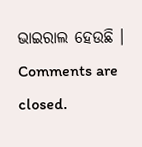ଭାଇରାଲ ହେଉଛି ।
Comments are closed.